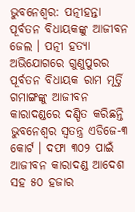ଭୁବନେଶ୍ବର: ପତ୍ନୀହନ୍ତା ପୂର୍ବତନ ବିଧାୟକଙ୍କୁ ଆଜୀବନ ଜେଲ । ପତ୍ନୀ ହତ୍ୟା ଅଭିଯୋଗରେ ଗୁଣୁପୁରର ପୂର୍ବତନ ବିଧାୟକ ରାମ ମୂର୍ତ୍ତି ଗମାଙ୍ଗଙ୍କୁ ଆଜୀବନ କାରାଦଣ୍ଡରେ ଦଣ୍ଡିତ କରିଛନ୍ତି ଭୁବନେଶ୍ବର ସ୍ବତନ୍ତ୍ର ଏଡିଜେ-୩ କୋର୍ଟ । ଦଫା ୩୦୨ ପାଇଁ ଆଜୀବନ କାରାଦଣ୍ଡ ଆଦେଶ ସହ ୫୦ ହଜାର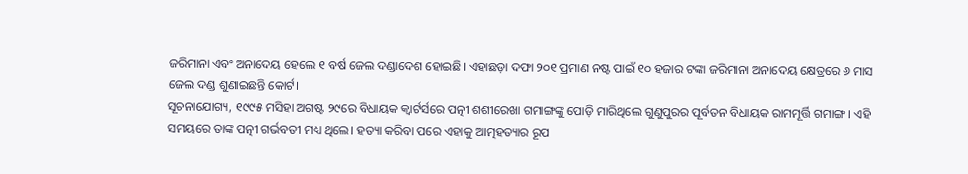ଜରିମାନା ଏବଂ ଅନାଦେୟ ହେଲେ ୧ ବର୍ଷ ଜେଲ ଦଣ୍ଡାଦେଶ ହୋଇଛି। ଏହାଛଡ଼ା ଦଫା ୨୦୧ ପ୍ରମାଣ ନଷ୍ଟ ପାଇଁ ୧୦ ହଜାର ଟଙ୍କା ଜରିମାନା ଅନାଦେୟ କ୍ଷେତ୍ରରେ ୬ ମାସ ଜେଲ ଦଣ୍ଡ ଶୁଣାଇଛନ୍ତି କୋର୍ଟ।
ସୂଚନାଯୋଗ୍ୟ, ୧୯୯୫ ମସିହା ଅଗଷ୍ଟ ୨୯ରେ ବିଧାୟକ କ୍ବାର୍ଟର୍ସରେ ପତ୍ନୀ ଶଶୀରେଖା ଗମାଙ୍ଗଙ୍କୁ ପୋଡ଼ି ମାରିଥିଲେ ଗୁଣୁପୁରର ପୂର୍ବତନ ବିଧାୟକ ରାମମୂର୍ତ୍ତି ଗମାଙ୍ଗ। ଏହି ସମୟରେ ତାଙ୍କ ପତ୍ନୀ ଗର୍ଭବତୀ ମଧ୍ୟ ଥିଲେ। ହତ୍ୟା କରିବା ପରେ ଏହାକୁ ଆତ୍ମହତ୍ୟାର ରୂପ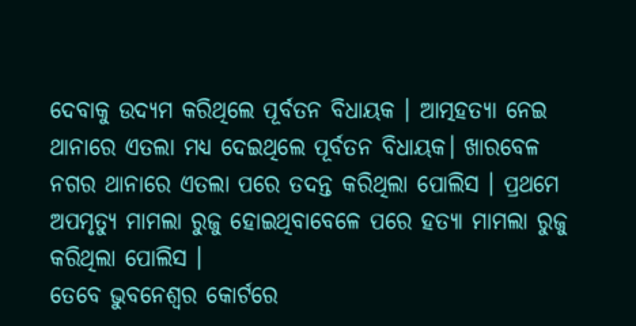ଦେବାକୁ ଉଦ୍ୟମ କରିଥିଲେ ପୂର୍ବତନ ବିଧାୟକ । ଆତ୍ମହତ୍ୟା ନେଇ ଥାନାରେ ଏତଲା ମଧ୍ୟ ଦେଇଥିଲେ ପୂର୍ବତନ ବିଧାୟକ। ଖାରବେଳ ନଗର ଥାନାରେ ଏତଲା ପରେ ତଦନ୍ତ କରିଥିଲା ପୋଲିସ । ପ୍ରଥମେ ଅପମୃତ୍ୟୁ ମାମଲା ରୁଜୁ ହୋଇଥିବାବେଳେ ପରେ ହତ୍ୟା ମାମଲା ରୁଜୁ କରିଥିଲା ପୋଲିସ ।
ତେବେ ଭୁବନେଶ୍ୱର କୋର୍ଟରେ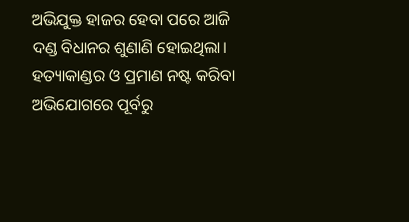ଅଭିଯୁକ୍ତ ହାଜର ହେବା ପରେ ଆଜି ଦଣ୍ଡ ବିଧାନର ଶୁଣାଣି ହୋଇଥିଲା। ହତ୍ୟାକାଣ୍ଡର ଓ ପ୍ରମାଣ ନଷ୍ଟ କରିବା ଅଭିଯୋଗରେ ପୂର୍ବରୁ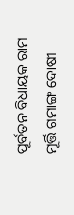ପୂର୍ବତନ ବିଧାୟକ ରାମ ମୂର୍ତ୍ତି ଗମାଙ୍ଗ ଦୋଷୀ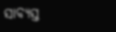ସାବ୍ୟସ୍ତ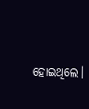ହୋଇଥିଲେ।